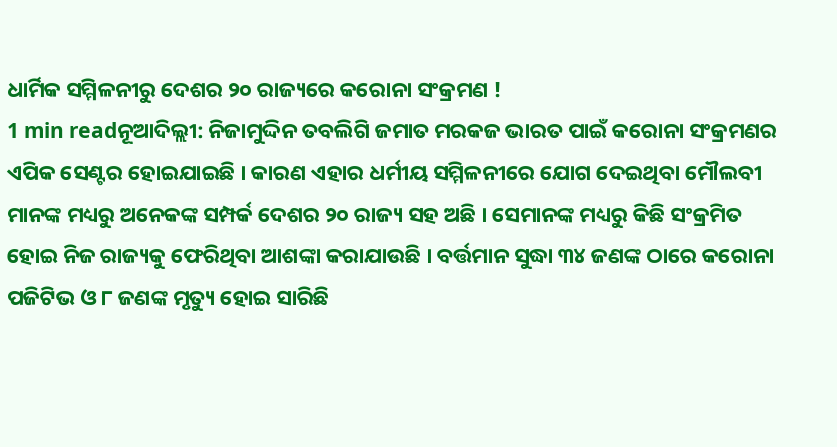ଧାର୍ମିକ ସମ୍ମିଳନୀରୁ ଦେଶର ୨୦ ରାଜ୍ୟରେ କରୋନା ସଂକ୍ରମଣ !
1 min readନୂଆଦିଲ୍ଲୀ: ନିଜାମୁଦ୍ଦିନ ତବଲିଗି ଜମାତ ମରକଜ ଭାରତ ପାଇଁ କରୋନା ସଂକ୍ରମଣର ଏପିକ ସେଣ୍ଟର ହୋଇଯାଇଛି । କାରଣ ଏହାର ଧର୍ମୀୟ ସମ୍ମିଳନୀରେ ଯୋଗ ଦେଇଥିବା ମୌଲବୀ ମାନଙ୍କ ମଧ୍ୟରୁ ଅନେକଙ୍କ ସମ୍ପର୍କ ଦେଶର ୨୦ ରାଜ୍ୟ ସହ ଅଛି । ସେମାନଙ୍କ ମଧ୍ୟରୁ କିଛି ସଂକ୍ରମିତ ହୋଇ ନିଜ ରାଜ୍ୟକୁ ଫେରିଥିବା ଆଶଙ୍କା କରାଯାଉଛି । ବର୍ତ୍ତମାନ ସୁଦ୍ଧା ୩୪ ଜଣଙ୍କ ଠାରେ କରୋନା ପଜିଟିଭ ଓ ୮ ଜଣଙ୍କ ମୃତ୍ୟୁ ହୋଇ ସାରିଛି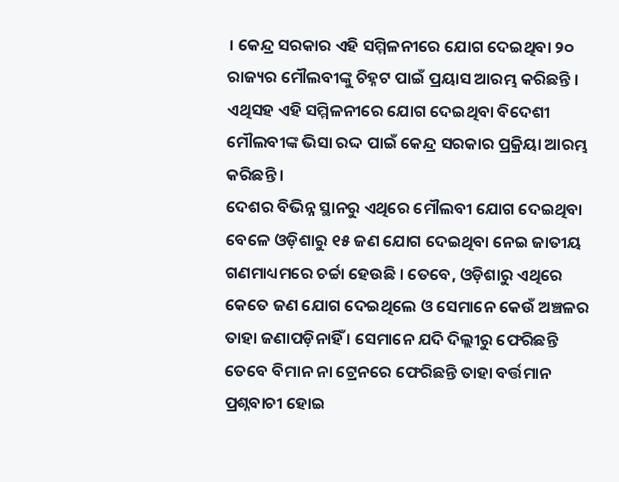। କେନ୍ଦ୍ର ସରକାର ଏହି ସମ୍ମିଳନୀରେ ଯୋଗ ଦେଇଥିବା ୨୦ ରାଜ୍ୟର ମୌଲବୀଙ୍କୁ ଚିହ୍ନଟ ପାଇଁ ପ୍ରୟାସ ଆରମ୍ଭ କରିଛନ୍ତି । ଏଥିସହ ଏହି ସମ୍ମିଳନୀରେ ଯୋଗ ଦେଇଥିବା ବିଦେଶୀ ମୌଲବୀଙ୍କ ଭିସା ରଦ୍ଦ ପାଇଁ କେନ୍ଦ୍ର ସରକାର ପ୍ରକ୍ରିୟା ଆରମ୍ଭ କରିଛନ୍ତି ।
ଦେଶର ବିଭିନ୍ନ ସ୍ଥାନରୁ ଏଥିରେ ମୌଲବୀ ଯୋଗ ଦେଇଥିବା ବେଳେ ଓଡ଼ିଶାରୁ ୧୫ ଜଣ ଯୋଗ ଦେଇଥିବା ନେଇ ଜାତୀୟ ଗଣମାଧ୍ୟମରେ ଚର୍ଚ୍ଚା ହେଉଛି । ତେବେ, ଓଡ଼ିଶାରୁ ଏଥିରେ କେତେ ଜଣ ଯୋଗ ଦେଇଥିଲେ ଓ ସେମାନେ କେଉଁ ଅଞ୍ଚଳର ତାହା ଜଣାପଡ଼ିନାହିଁ । ସେମାନେ ଯଦି ଦିଲ୍ଲୀରୁ ଫେରିଛନ୍ତି ତେବେ ବିମାନ ନା ଟ୍ରେନରେ ଫେରିଛନ୍ତି ତାହା ବର୍ତ୍ତମାନ ପ୍ରଶ୍ନବାଚୀ ହୋଇ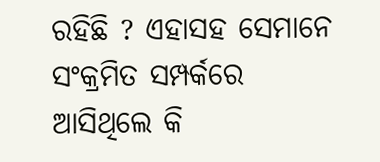ରହିଛି ? ଏହାସହ ସେମାନେ ସଂକ୍ରମିତ ସମ୍ପର୍କରେ ଆସିଥିଲେ କି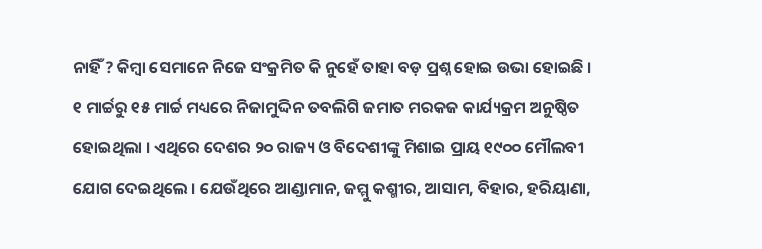ନାହିଁ ? କିମ୍ବା ସେମାନେ ନିଜେ ସଂକ୍ରମିତ କି ନୁହେଁ ତାହା ବଡ଼ ପ୍ରଶ୍ନ ହୋଇ ଉଭା ହୋଇଛି ।
୧ ମାର୍ଚ୍ଚରୁ ୧୫ ମାର୍ଚ୍ଚ ମଧ୍ୟରେ ନିଜାମୁଦ୍ଦିନ ତବଲିଗି ଜମାତ ମରକଜ କାର୍ଯ୍ୟକ୍ରମ ଅନୁଷ୍ଠିତ ହୋଇଥିଲା । ଏଥିରେ ଦେଶର ୨୦ ରାଜ୍ୟ ଓ ବିଦେଶୀଙ୍କୁ ମିଶାଇ ପ୍ରାୟ ୧୯୦୦ ମୌଲବୀ ଯୋଗ ଦେଇଥିଲେ । ଯେଉଁଥିରେ ଆଣ୍ଡାମାନ, ଜମ୍ମୁ କଶ୍ମୀର, ଆସାମ, ବିହାର, ହରିୟାଣା,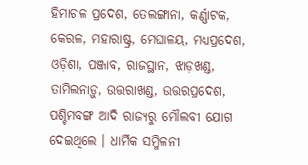ହିମାଚଳ ପ୍ରଦେଶ, ତେଲଙ୍ଗାନା, କର୍ଣ୍ଣାଟକ, କେରଳ, ମହାରାଷ୍ଟ୍ର, ମେଘାଳୟ, ମଧ୍ୟପ୍ରଦେଶ, ଓଡ଼ିଶା, ପଞ୍ଜାବ, ରାଜସ୍ଥାନ, ଝାଡ଼ଖଣ୍ଡ, ତାମିଲନାଡ଼ୁ, ଉତ୍ତରାଖଣ୍ଡ, ଉତ୍ତରପ୍ରଦେଶ, ପଶ୍ଚିମବଙ୍ଗ ଆଦି ରାଜ୍ୟରୁ ମୌଲବୀ ଯୋଗ ଦେଇଥିଲେ । ଧାର୍ମିକ ସମ୍ମିଳନୀ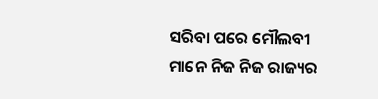ସରିବା ପରେ ମୌଲବୀ ମାନେ ନିଜ ନିଜ ରାଜ୍ୟର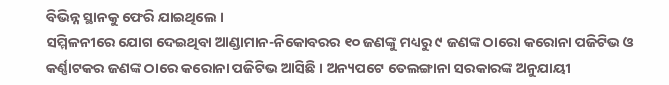ବିଭିନ୍ନ ସ୍ଥାନକୁ ଫେରି ଯାଇଥିଲେ ।
ସମ୍ମିଳନୀରେ ଯୋଗ ଦେଇଥିବା ଆଣ୍ଡାମାନ-ନିକୋବରର ୧୦ ଜଣଙ୍କୁ ମଧ୍ୟରୁ ୯ ଜଣଙ୍କ ଠାରୋ କରୋନା ପଜିଟିଭ ଓ କର୍ଣ୍ଣାଟକର ଜଣଙ୍କ ଠାରେ କରୋନା ପଜିଟିଭ ଆସିଛି । ଅନ୍ୟପଟେ ତେଲଙ୍ଗାନା ସରକାରଙ୍କ ଅନୁଯାୟୀ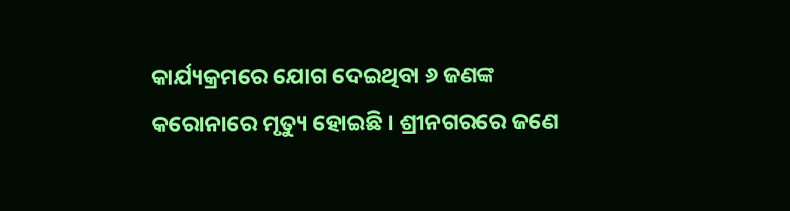କାର୍ଯ୍ୟକ୍ରମରେ ଯୋଗ ଦେଇଥିବା ୬ ଜଣଙ୍କ କରୋନାରେ ମୃତ୍ୟୁ ହୋଇଛି । ଶ୍ରୀନଗରରେ ଜଣେ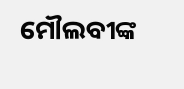ମୌଲବୀଙ୍କ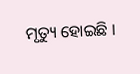ମୃତ୍ୟୁ ହୋଇଛି ।